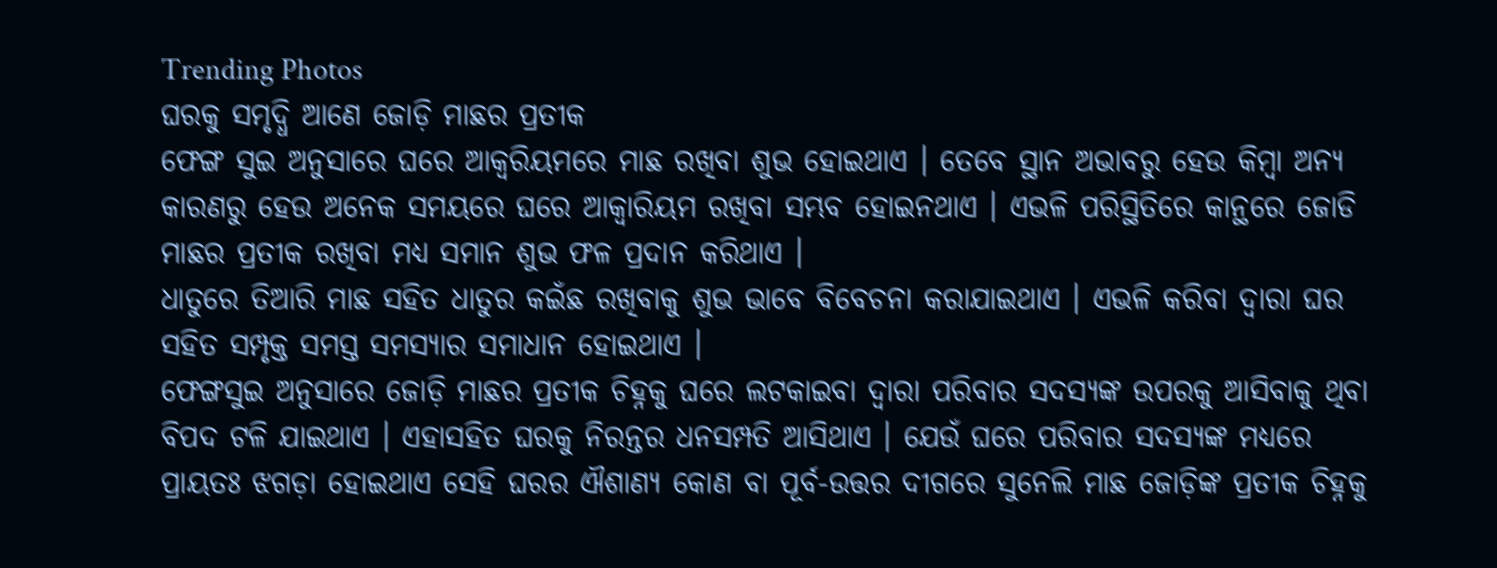Trending Photos
ଘରକୁ ସମୃଦ୍ଧି ଆଣେ ଜୋଡ଼ି ମାଛର ପ୍ରତୀକ
ଫେଙ୍ଗ ସୁଇ ଅନୁସାରେ ଘରେ ଆକ୍ୱରିୟମରେ ମାଛ ରଖିବା ଶୁଭ ହୋଇଥାଏ । ତେବେ ସ୍ଥାନ ଅଭାବରୁ ହେଉ କିମ୍ବା ଅନ୍ୟ କାରଣରୁ ହେଉ ଅନେକ ସମୟରେ ଘରେ ଆକ୍ୱାରିୟମ ରଖିବା ସମ୍ଭବ ହୋଇନଥାଏ । ଏଭଳି ପରିସ୍ଥିତିରେ କାନ୍ଥରେ ଜୋଡି ମାଛର ପ୍ରତୀକ ରଖିବା ମଧ୍ଯ ସମାନ ଶୁଭ ଫଳ ପ୍ରଦାନ କରିଥାଏ ।
ଧାତୁରେ ତିଆରି ମାଛ ସହିତ ଧାତୁର କଇଁଛ ରଖିବାକୁ ଶୁଭ ଭାବେ ବିବେଚନା କରାଯାଇଥାଏ । ଏଭଳି କରିବା ଦ୍ୱାରା ଘର ସହିତ ସମ୍ପୃକ୍ତ ସମସ୍ତ ସମସ୍ଯାର ସମାଧାନ ହୋଇଥାଏ ।
ଫେଙ୍ଗସୁଇ ଅନୁସାରେ ଜୋଡ଼ି ମାଛର ପ୍ରତୀକ ଚିହ୍ନକୁ ଘରେ ଲଟକାଇବା ଦ୍ୱାରା ପରିବାର ସଦସ୍ୟଙ୍କ ଉପରକୁ ଆସିବାକୁ ଥିବା ବିପଦ ଟଳି ଯାଇଥାଏ । ଏହାସହିତ ଘରକୁ ନିରନ୍ତର ଧନସମ୍ପତି ଆସିଥାଏ । ଯେଉଁ ଘରେ ପରିବାର ସଦସ୍ୟଙ୍କ ମଧ୍ଯରେ ପ୍ରାୟତଃ ଝଗଡ଼ା ହୋଇଥାଏ ସେହି ଘରର ଐଶାଣ୍ଯ କୋଣ ବା ପୂର୍ବ-ଉତ୍ତର ଦୀଗରେ ସୁନେଲି ମାଛ ଜୋଡ଼ିଙ୍କ ପ୍ରତୀକ ଚିହ୍ନକୁ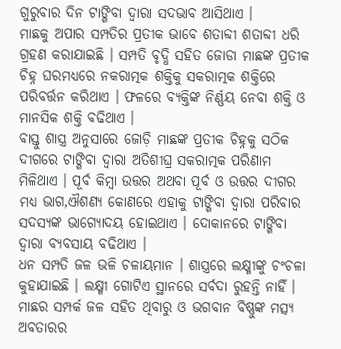ଗୁରୁବାର ଦିନ ଟାଙ୍ଗିବା ଦ୍ୱାରା ସଦଭାବ ଆସିଥାଏ ।
ମାଛକୁ ଅପାର ସମ୍ପତିର ପ୍ରତୀକ ଭାବେ ଶତାବ୍ଦୀ ଶତାବ୍ଦୀ ଧରି ଗ୍ରହଣ କରାଯାଇଛି । ସମ୍ପତି ବୃଦ୍ଧି ସହିତ ଜୋଡା ମାଛଙ୍କ ପ୍ରତୀକ ଚିହ୍ନ ଘରମଧ୍ଯରେ ନକରାତ୍ମକ ଶକ୍ତିକୁ ସକରାତ୍ମକ ଶକ୍ତିରେ ପରିବର୍ତ୍ତନ କରିଥାଏ । ଫଳରେ ବ୍ୟକ୍ତିଙ୍କ ନିର୍ଣ୍ଣୟ ନେବା ଶକ୍ତି ଓ ମାନସିକ ଶକ୍ତି ବଢିଥାଏ ।
ବାସ୍ତୁ ଶାସ୍ତ୍ର ଅନୁସାରେ ଜୋଡ଼ି ମାଛଙ୍କ ପ୍ରତୀକ ଚିହ୍ନକୁ ସଠିକ ଦୀଗରେ ଟାଙ୍ଗିବା ଦ୍ୱାରା ଅତିଶୀଘ୍ର ସକରାତ୍ମକ ପରିଣାମ ମିଳିଥାଏ । ପୂର୍ବ କିମ୍ବା ଉତ୍ତର ଅଥବା ପୂର୍ବ ଓ ଉତ୍ତର ଦୀଗର ମଧ୍ଯ ଭାଗ,ଐଶଣ୍ୟ କୋଣରେ ଏହାକୁ ଟାଙ୍ଗିବା ଦ୍ୱାରା ପରିବାର ସଦସ୍ୟଙ୍କ ଭାଗ୍ୟୋଦୟ ହୋଇଥାଏ । ଦୋକାନରେ ଟାଙ୍ଗିବା ଦ୍ୱାରା ବ୍ୟବସାୟ ବଢିଥାଏ ।
ଧନ ସମ୍ପତି ଜଳ ଭଳି ଚଳାୟମାନ । ଶାସ୍ତ୍ରରେ ଲକ୍ଷ୍ମୀଙ୍କୁ ଚଂଚଳା କୁହାଯାଇଛି । ଲକ୍ଷ୍ମୀ ଗୋଟିଏ ସ୍ଥାନରେ ସର୍ବଦା ରୁହନ୍ତି ନାହିଁ । ମାଛର ସମ୍ପର୍କ ଜଳ ସହିତ ଥିବାରୁ ଓ ଭଗବାନ ବିଷ୍ଣୁଙ୍କ ମତ୍ସ୍ୟ ଅବତାରର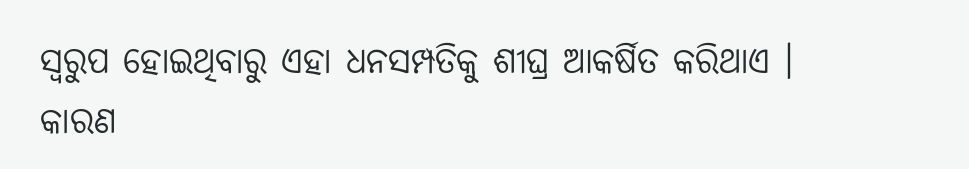ସ୍ୱରୁପ ହୋଇଥିବାରୁ ଏହା ଧନସମ୍ପତିକୁ ଶୀଘ୍ର ଆକର୍ଷିତ କରିଥାଏ । କାରଣ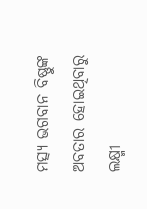ମତ୍ସ୍ୟ ଭଗବାନ ବିଷ୍ଣୁଙ୍କ ଅବତାର ହୋଇଥିବାରୁ ଲକ୍ଷ୍ମୀ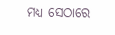ମଧ୍ଯ ସେଠାରେ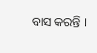ବାସ କରନ୍ତି ।